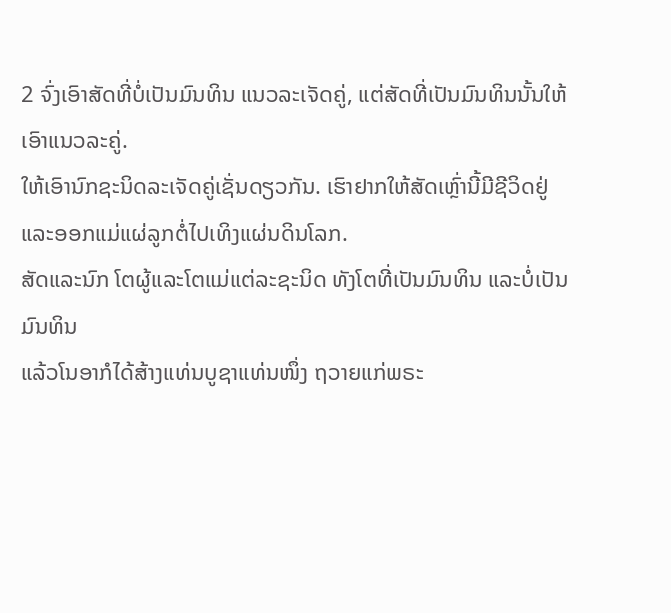2 ຈົ່ງເອົາສັດທີ່ບໍ່ເປັນມົນທິນ ແນວລະເຈັດຄູ່, ແຕ່ສັດທີ່ເປັນມົນທິນນັ້ນໃຫ້ເອົາແນວລະຄູ່.
ໃຫ້ເອົານົກຊະນິດລະເຈັດຄູ່ເຊັ່ນດຽວກັນ. ເຮົາຢາກໃຫ້ສັດເຫຼົ່ານີ້ມີຊີວິດຢູ່ ແລະອອກແມ່ແຜ່ລູກຕໍ່ໄປເທິງແຜ່ນດິນໂລກ.
ສັດແລະນົກ ໂຕຜູ້ແລະໂຕແມ່ແຕ່ລະຊະນິດ ທັງໂຕທີ່ເປັນມົນທິນ ແລະບໍ່ເປັນມົນທິນ
ແລ້ວໂນອາກໍໄດ້ສ້າງແທ່ນບູຊາແທ່ນໜຶ່ງ ຖວາຍແກ່ພຣະ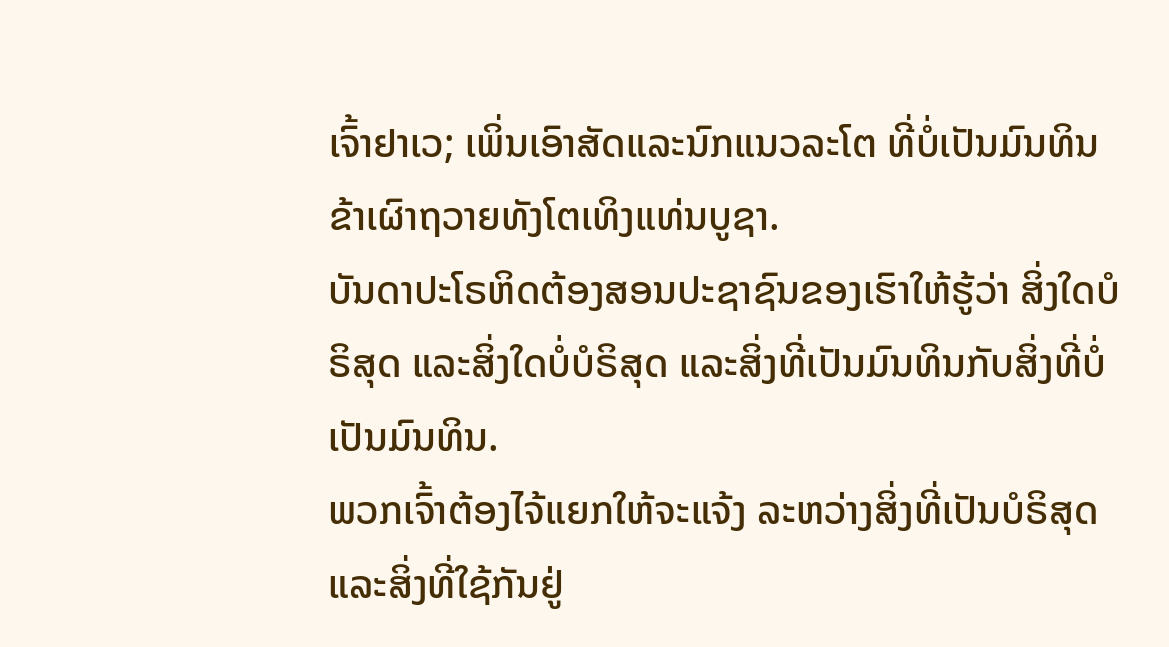ເຈົ້າຢາເວ; ເພິ່ນເອົາສັດແລະນົກແນວລະໂຕ ທີ່ບໍ່ເປັນມົນທິນ ຂ້າເຜົາຖວາຍທັງໂຕເທິງແທ່ນບູຊາ.
ບັນດາປະໂຣຫິດຕ້ອງສອນປະຊາຊົນຂອງເຮົາໃຫ້ຮູ້ວ່າ ສິ່ງໃດບໍຣິສຸດ ແລະສິ່ງໃດບໍ່ບໍຣິສຸດ ແລະສິ່ງທີ່ເປັນມົນທິນກັບສິ່ງທີ່ບໍ່ເປັນມົນທິນ.
ພວກເຈົ້າຕ້ອງໄຈ້ແຍກໃຫ້ຈະແຈ້ງ ລະຫວ່າງສິ່ງທີ່ເປັນບໍຣິສຸດແລະສິ່ງທີ່ໃຊ້ກັນຢູ່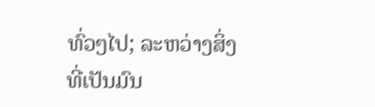ທົ່ວໆໄປ; ລະຫວ່າງສິ່ງທີ່ເປັນມົນ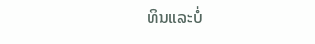ທິນແລະບໍ່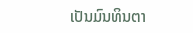ເປັນມົນທິນຕາ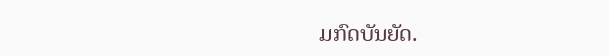ມກົດບັນຍັດ.